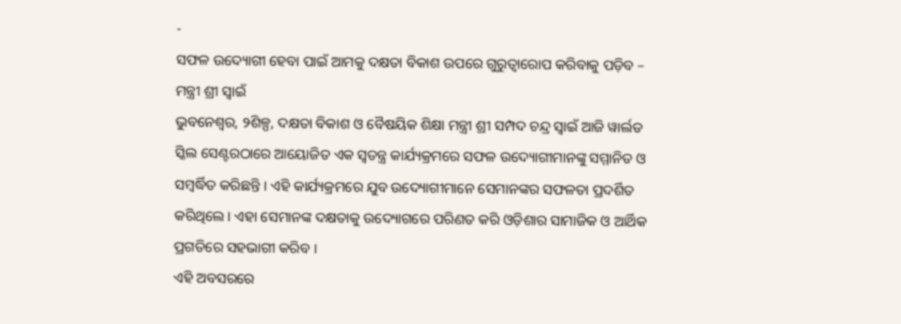-
ସଫଳ ଉଦ୍ୟୋଗୀ ହେବା ପାଇଁ ଆମକୁ ଦକ୍ଷତା ବିକାଶ ଉପରେ ଗୁରୁତ୍ୱାରୋପ କରିବାକୁ ପଡ଼ିବ – ମନ୍ତ୍ରୀ ଶ୍ରୀ ସ୍ୱାଇଁ
ଭୁବନେଶ୍ୱର, ୨ଶିଳ୍ପ, ଦକ୍ଷତା ବିକାଶ ଓ ବୈଷୟିକ ଶିକ୍ଷା ମନ୍ତ୍ରୀ ଶ୍ରୀ ସମ୍ପଦ ଚନ୍ଦ୍ର ସ୍ୱାଇଁ ଆଜି ୱାର୍ଲଡ ସ୍କିଲ ସେଣ୍ଟରଠାରେ ଆୟୋଜିତ ଏକ ସ୍ୱତନ୍ତ୍ର କାର୍ଯ୍ୟକ୍ରମରେ ସଫଳ ଉଦ୍ୟୋଗୀମାନଙ୍କୁ ସମ୍ମାନିତ ଓ ସମ୍ବର୍ଦ୍ଧିତ କରିଛନ୍ତି । ଏହି କାର୍ଯ୍ୟକ୍ରମରେ ଯୁବ ଉଦ୍ୟୋଗୀମାନେ ସେମାନଙ୍କର ସଫଳତା ପ୍ରଦର୍ଶିତ କରିଥିଲେ । ଏହା ସେମାନଙ୍କ ଦକ୍ଷତାକୁ ଉଦ୍ୟୋଗରେ ପରିଣତ କରି ଓଡ଼ିଶାର ସାମାଜିକ ଓ ଆର୍ଥିକ ପ୍ରଗତିରେ ସହଭାଗୀ କରିବ ।
ଏହି ଅବସରରେ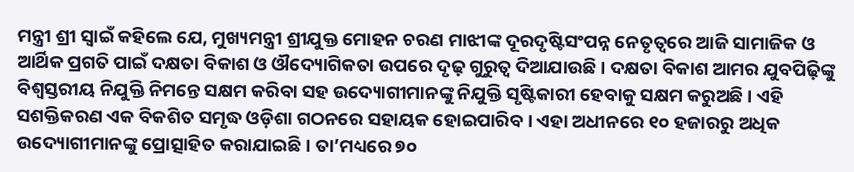ମନ୍ତ୍ରୀ ଶ୍ରୀ ସ୍ୱାଇଁ କହିଲେ ଯେ, ମୁଖ୍ୟମନ୍ତ୍ରୀ ଶ୍ରୀଯୁକ୍ତ ମୋହନ ଚରଣ ମାଝୀଙ୍କ ଦୂରଦୃଷ୍ଟିସଂପନ୍ନ ନେତୃତ୍ୱରେ ଆଜି ସାମାଜିକ ଓ ଆର୍ଥିକ ପ୍ରଗତି ପାଇଁ ଦକ୍ଷତା ବିକାଶ ଓ ଔଦ୍ୟୋଗିକତା ଉପରେ ଦୃଢ଼ ଗୁରୁତ୍ୱ ଦିଆଯାଉଛି । ଦକ୍ଷତା ବିକାଶ ଆମର ଯୁବପିଢ଼ିଙ୍କୁ ବିଶ୍ୱସ୍ତରୀୟ ନିଯୁକ୍ତି ନିମନ୍ତେ ସକ୍ଷମ କରିବା ସହ ଉଦ୍ୟୋଗୀମାନଙ୍କୁ ନିଯୁକ୍ତି ସୃଷ୍ଟିକାରୀ ହେବାକୁ ସକ୍ଷମ କରୁଅଛି । ଏହି ସଶକ୍ତିକରଣ ଏକ ବିକଶିତ ସମୃଦ୍ଧ ଓଡ଼ିଶା ଗଠନରେ ସହାୟକ ହୋଇପାରିବ । ଏହା ଅଧୀନରେ ୧୦ ହଜାରରୁ ଅଧିକ ଉଦ୍ୟୋଗୀମାନଙ୍କୁ ପ୍ରୋତ୍ସାହିତ କରାଯାଇଛି । ତା’ମଧ୍ୟରେ ୭୦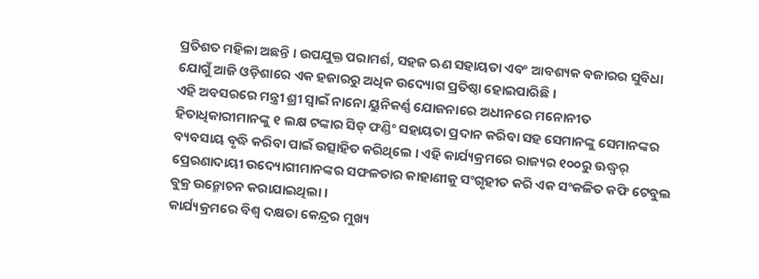ପ୍ରତିଶତ ମହିଳା ଅଛନ୍ତି । ଉପଯୁକ୍ତ ପରାମର୍ଶ, ସହଜ ଋଣ ସହାୟତା ଏବଂ ଆବଶ୍ୟକ ବଜାରର ସୁବିଧା ଯୋଗୁଁ ଆଜି ଓଡ଼ିଶାରେ ଏକ ହଜାରରୁ ଅଧିକ ଉଦ୍ୟୋଗ ପ୍ରତିଷ୍ଠା ହୋଇପାରିଛି ।
ଏହି ଅବସରରେ ମନ୍ତ୍ରୀ ଶ୍ରୀ ସ୍ୱାଇଁ ନାନୋ ୟୁନିକର୍ଣ୍ଣ ଯୋଜନାରେ ଅଧୀନରେ ମନୋନୀତ ହିତାଧିକାରୀମାନଙ୍କୁ ୧ ଲକ୍ଷ ଟଙ୍କାର ସିଡ୍ ଫଣ୍ଡିଂ ସହାୟତା ପ୍ରଦାନ କରିବା ସହ ସେମାନଙ୍କୁ ସେମାନଙ୍କର ବ୍ୟବସାୟ ବୃଦ୍ଧି କରିବା ପାଇଁ ଉତ୍ସାହିତ କରିଥିଲେ । ଏହି କାର୍ଯ୍ୟକ୍ରମରେ ରାଜ୍ୟର ୧୦୦ରୁ ଊଦ୍ଧ୍ୱର୍ ପ୍ରେରଣାଦାୟୀ ଉଦ୍ୟୋଗୀମାନଙ୍କର ସଫଳତାର କାହାଣୀକୁ ସଂଗୃହୀତ କରି ଏକ ସଂକଳିତ କଫି ଟେବୁଲ ବୁକ୍ର ଉନ୍ମୋଚନ କରାଯାଇଥିଲା ।
କାର୍ଯ୍ୟକ୍ରମରେ ବିଶ୍ୱ ଦକ୍ଷତା କେନ୍ଦ୍ରର ମୁଖ୍ୟ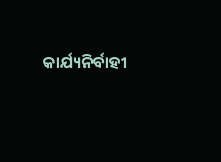କାର୍ଯ୍ୟନିର୍ବାହୀ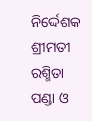ନିର୍ଦ୍ଦେଶକ ଶ୍ରୀମତୀ ରଶ୍ମିତା ପଣ୍ଡା ଓ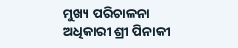ମୁଖ୍ୟ ପରିଚାଳନା ଅଧିକାରୀ ଶ୍ରୀ ପିନାକୀ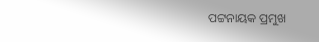ପଟ୍ଟନାୟକ ପ୍ରମୁଖ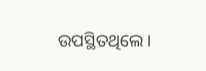ଉପସ୍ଥିତଥିଲେ ।